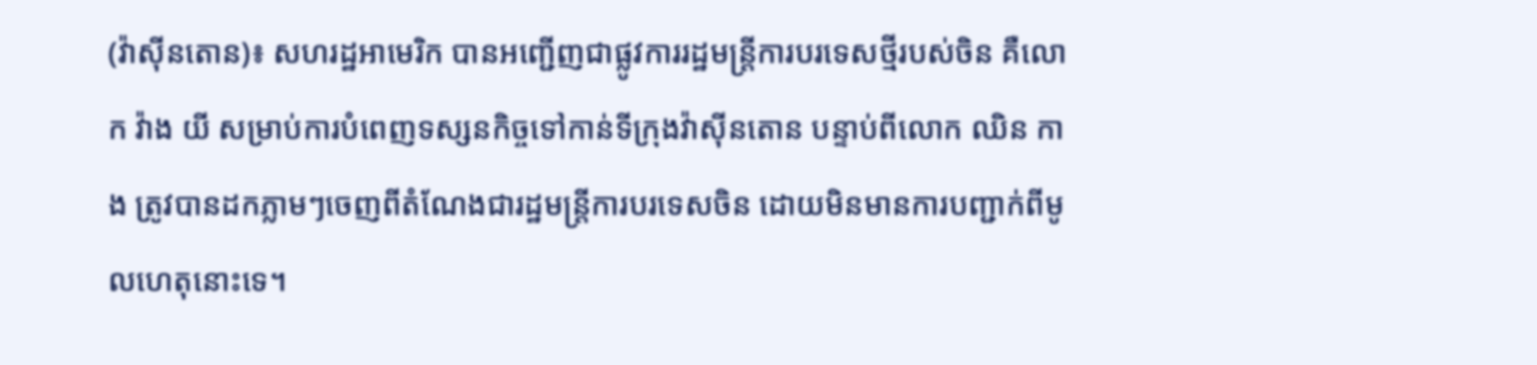(វ៉ាស៊ីនតោន)៖ សហរដ្ឋអាមេរិក បានអញ្ជើញជាផ្លូវការរដ្ឋមន្រ្តីការបរទេសថ្មីរបស់ចិន គឺលោក វ៉ាង យី សម្រាប់ការបំពេញទស្សនកិច្ចទៅកាន់ទីក្រុងវ៉ាស៊ីនតោន បន្ទាប់ពីលោក ឈិន កាង ត្រូវបានដកភ្លាមៗចេញពីតំណែងជារដ្ឋមន្ត្រីការបរទេសចិន ដោយមិនមានការបញ្ជាក់ពីមូលហេតុនោះទេ។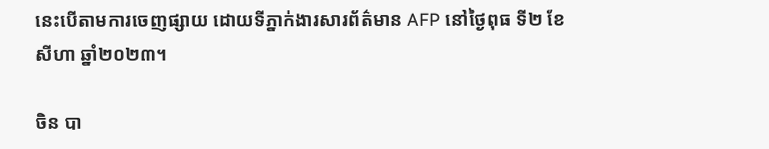នេះបើតាមការចេញផ្សាយ ដោយទីភ្នាក់ងារសារព័ត៌មាន AFP នៅថ្ងៃពុធ ទី២ ខែសីហា ឆ្នាំ២០២៣។

ចិន បា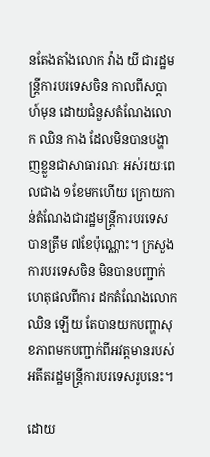នតែងតាំងលោក វ៉ាង យី ជារដ្ឋមន្ត្រីការបរទេសចិន កាលពីសប្ដាហ៍មុន ដោយជំនួសតំណែងលោក ឈិន កាង ដែលមិនបានបង្ហាញខ្លួនជាសាធារណៈ អស់រយៈពេលជាង ១ខែមកហើយ ក្រោយកាន់តំណែងជារដ្ឋមន្ត្រីការបរទេសបានត្រឹម ៧ខែប៉ុណ្ណោះ។ ក្រសួងការបរទេសចិន មិនបានបញ្ជាក់ហេតុផលពីការ ដកតំណែងលោក ឈិន ឡើយ តែបានយកបញ្ហាសុខភាពមកបញ្ជាក់ពីអវត្តមានរបស់អតីតរដ្ឋមន្ត្រីការបរទេសរូបនេះ។

ដោយ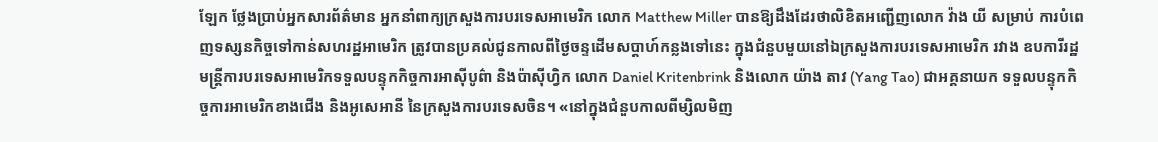ឡែក ថ្លែងប្រាប់អ្នកសារព័ត៌មាន អ្នកនាំពាក្យក្រសួងការបរទេសអាមេរិក លោក Matthew Miller បានឱ្យដឹងដែរថាលិខិតអញ្ជើញលោក វ៉ាង យី សម្រាប់ ការបំពេញទស្សនកិច្ចទៅកាន់សហរដ្ឋអាមេរិក ត្រូវបានប្រគល់ជូនកាលពីថ្ងៃចន្ទដើមសប្ដាហ៍កន្លងទៅនេះ ក្នុងជំនួបមួយនៅឯក្រសួងការបរទេសអាមេរិក រវាង ឧបការីរដ្ឋមន្ត្រីការបរទេសអាមេរិកទទួលបន្ទុកកិច្ចការអាស៊ីបូព៌ា និងប៉ាស៊ីហ្វិក លោក Daniel Kritenbrink និងលោក យ៉ាង តាវ (Yang Tao) ជាអគ្គនាយក ទទួលបន្ទុកកិច្ចការអាមេរិកខាងជើង និងអូសេអានី នៃក្រសួងការបរទេសចិន។ «នៅក្នុងជំនួបកាលពីម្សិលមិញ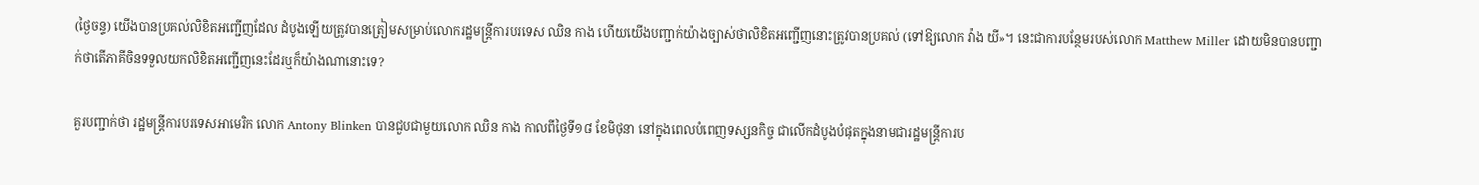(ថ្ងៃចន្ទ) យើងបានប្រគល់លិខិតអញ្ជើញដែល ដំបូងឡើយត្រូវបានត្រៀមសម្រាប់លោករដ្ឋមន្ត្រីការបរទេស ឈិន កាង ហើយយើងបញ្ជាក់យ៉ាងច្បាស់ថាលិខិតអញ្ជើញនោះត្រូវបានប្រគល់ (ទៅឱ្យលោក វ៉ាង យី»។ នេះជាការបន្ថែមរបស់លោក Matthew Miller ដោយមិនបានបញ្ជាក់ថាតើភាគីចិនទទួលយកលិខិតអញ្ជើញនេះដែរឬក៏យ៉ាងណានោះទេ?

គួរបញ្ជាក់ថា រដ្ឋមន្ត្រីការបរទេសអាមេរិក លោក Antony Blinken បានជួបជាមួយលោក ឈិន កាង កាលពីថ្ងៃទី១៨ ខែមិថុនា នៅក្នុងពេលបំពេញទស្សនកិច្ច ជាលើកដំបូងបំផុតក្នុងនាមជារដ្ឋមន្ត្រីការប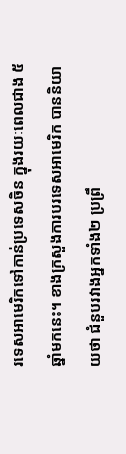រទេសអាមេរិកទៅកាន់ប្រទេសចិន ក្នុងរយៈពេលជាង ៥ឆ្នាំមកនេះ។ ខាងក្រសួងការបរទេសអាមេរិក បាននិយាយថា ជំនួបរវាងអ្នកទាំង២ ប្រព្រឹ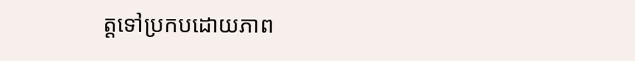ត្តទៅប្រកបដោយភាព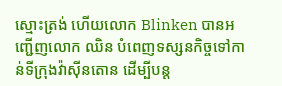ស្មោះត្រង់ ហើយលោក Blinken បានអញ្ជើញលោក ឈិន បំពេញទស្សនកិច្ចទៅកាន់ទីក្រុងវ៉ាស៊ីនតោន ដើម្បីបន្ត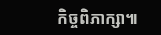កិច្ចពិភាក្សា៕